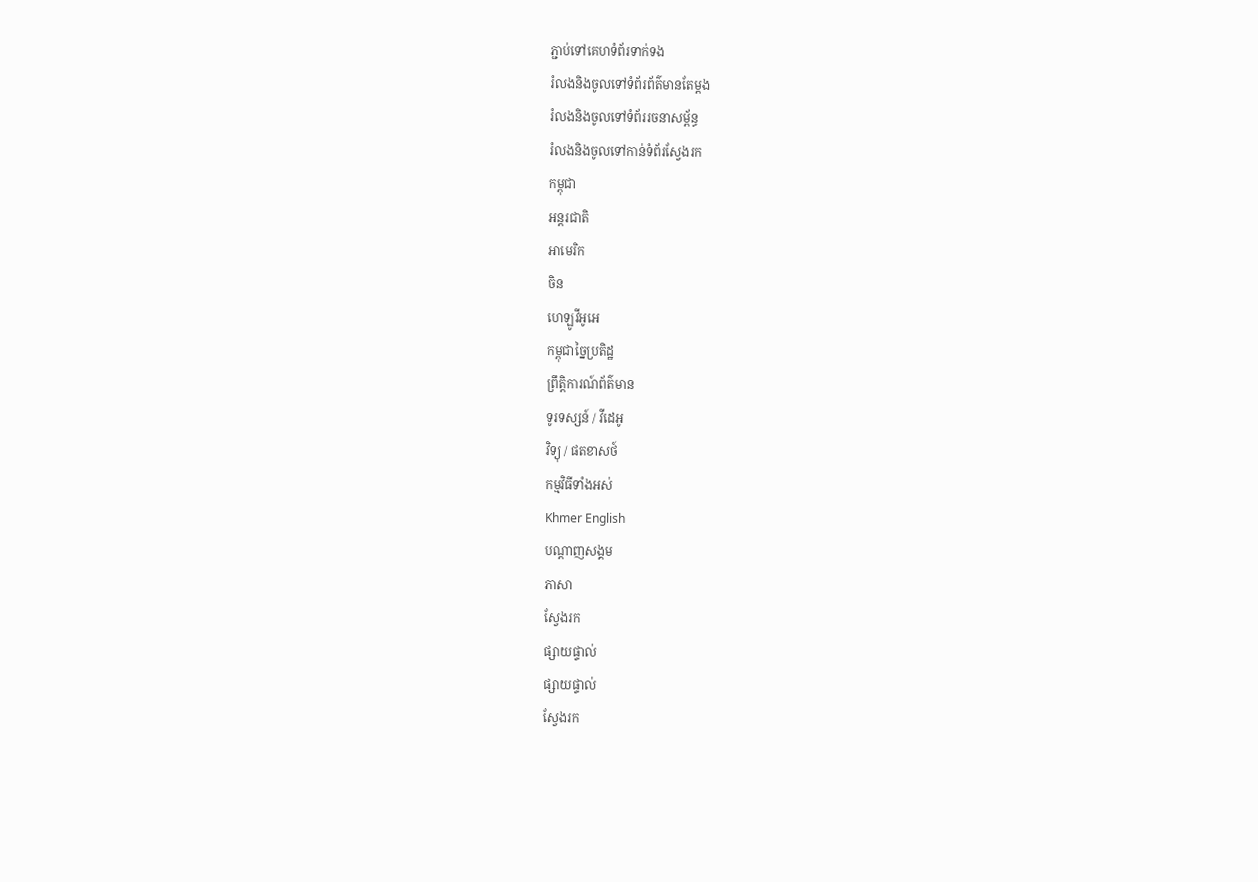ភ្ជាប់ទៅគេហទំព័រទាក់ទង
រំលងនិងចូលទៅទំព័រព័ត៌មានតែម្តង
រំលងនិងចូលទៅទំព័ររចនាសម្ព័ន្ធ
រំលងនិងចូលទៅកាន់ទំព័រស្វែងរក
កម្ពុជា
អន្តរជាតិ
អាមេរិក
ចិន
ហេឡូវីអូអេ
កម្ពុជាច្នៃប្រតិដ្ឋ
ព្រឹត្តិការណ៍ព័ត៌មាន
ទូរទស្សន៍ / វីដេអូ
វិទ្យុ / ផតខាសថ៍
កម្មវិធីទាំងអស់
Khmer English
បណ្តាញសង្គម
ភាសា
ស្វែងរក
ផ្សាយផ្ទាល់
ផ្សាយផ្ទាល់
ស្វែងរក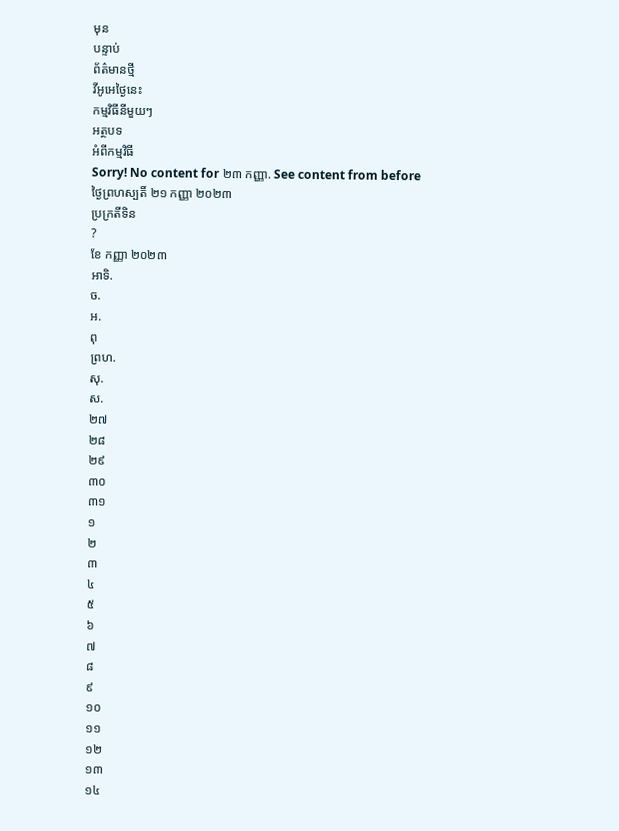មុន
បន្ទាប់
ព័ត៌មានថ្មី
វីអូអេថ្ងៃនេះ
កម្មវិធីនីមួយៗ
អត្ថបទ
អំពីកម្មវិធី
Sorry! No content for ២៣ កញ្ញា. See content from before
ថ្ងៃព្រហស្បតិ៍ ២១ កញ្ញា ២០២៣
ប្រក្រតីទិន
?
ខែ កញ្ញា ២០២៣
អាទិ.
ច.
អ.
ពុ
ព្រហ.
សុ.
ស.
២៧
២៨
២៩
៣០
៣១
១
២
៣
៤
៥
៦
៧
៨
៩
១០
១១
១២
១៣
១៤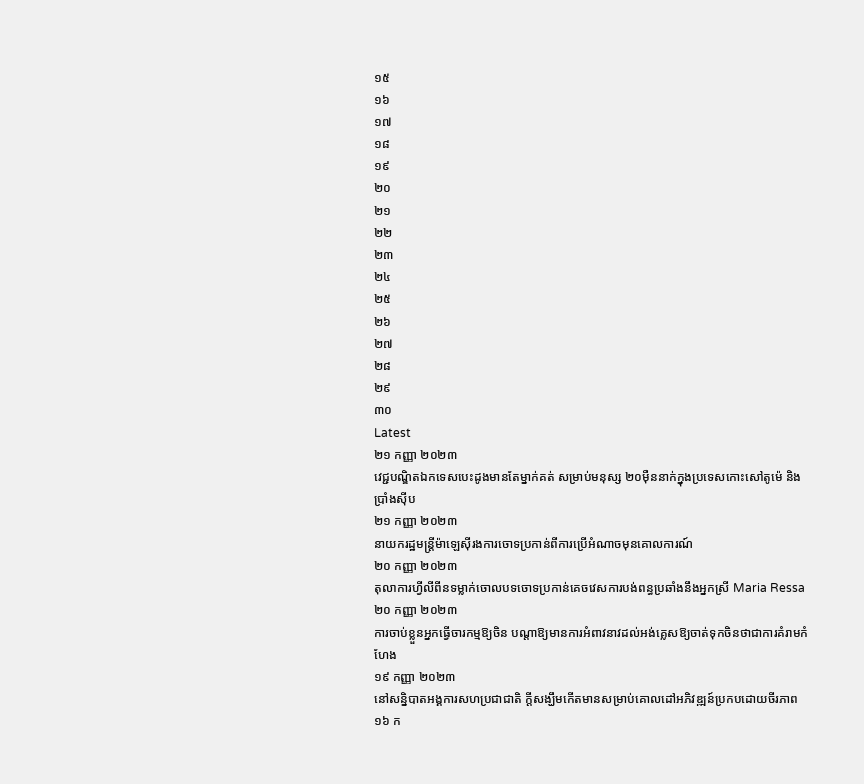១៥
១៦
១៧
១៨
១៩
២០
២១
២២
២៣
២៤
២៥
២៦
២៧
២៨
២៩
៣០
Latest
២១ កញ្ញា ២០២៣
វេជ្ជបណ្ឌិតឯកទេសបេះដូងមានតែម្នាក់គត់ សម្រាប់មនុស្ស ២០ម៉ឺននាក់ក្នុងប្រទេសកោះសៅតូម៉េ និង ប្រាំងស៊ីប
២១ កញ្ញា ២០២៣
នាយករដ្ឋមន្ត្រីម៉ាឡេស៊ីរងការចោទប្រកាន់ពីការប្រើអំណាចមុនគោលការណ៍
២០ កញ្ញា ២០២៣
តុលាការហ្វីលីពីនទម្លាក់ចោលបទចោទប្រកាន់គេចវេសការបង់ពន្ធប្រឆាំងនឹងអ្នកស្រី Maria Ressa
២០ កញ្ញា ២០២៣
ការចាប់ខ្លួនអ្នកធ្វើចារកម្មឱ្យចិន បណ្តាឱ្យមានការអំពាវនាវដល់អង់គ្លេសឱ្យចាត់ទុកចិនថាជាការគំរាមកំហែង
១៩ កញ្ញា ២០២៣
នៅសន្និបាតអង្គការសហប្រជាជាតិ ក្តីសង្ឃឹមកើតមានសម្រាប់គោលដៅអភិវឌ្ឍន៍ប្រកបដោយចីរភាព
១៦ ក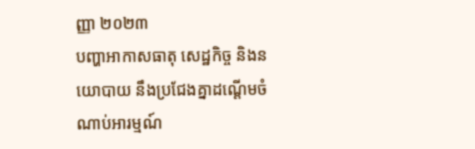ញ្ញា ២០២៣
បញ្ហាអាកាសធាតុ សេដ្ឋកិច្ច និងនយោបាយ នឹងប្រជែងគ្នាដណ្តើមចំណាប់អារម្មណ៍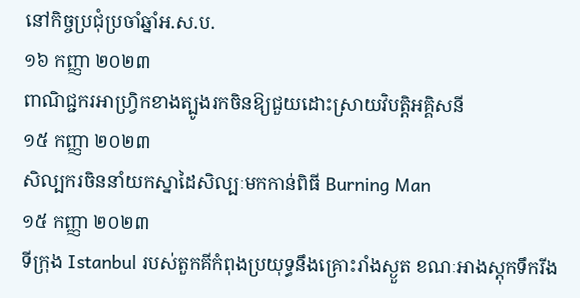នៅកិច្ចប្រជុំប្រចាំឆ្នាំអ.ស.ប.
១៦ កញ្ញា ២០២៣
ពាណិជ្ជករអាហ្វ្រិកខាងត្បូងរកចិនឱ្យជួយដោះស្រាយវិបត្តិអគ្គិសនី
១៥ កញ្ញា ២០២៣
សិល្បករចិននាំយកស្នាដៃសិល្បៈមកកាន់ពិធី Burning Man
១៥ កញ្ញា ២០២៣
ទីក្រុង Istanbul របស់តួកគីកំពុងប្រយុទ្ធនឹងគ្រោះរាំងស្ងួត ខណៈអាងស្តុកទឹករីង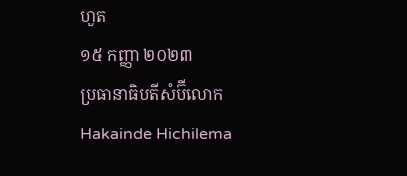ហួត
១៥ កញ្ញា ២០២៣
ប្រធានាធិបតីសំប៊ីលោក Hakainde Hichilema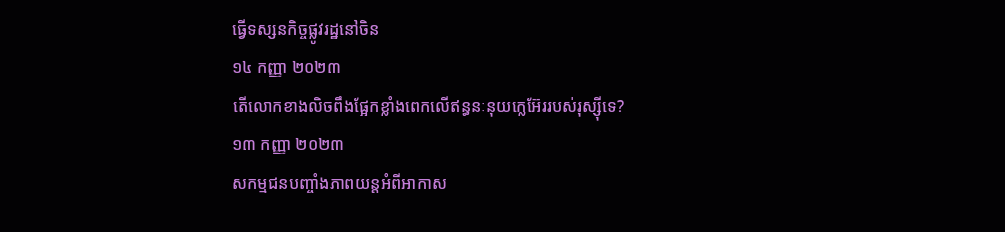ធ្វើទស្សនកិច្ចផ្លូវរដ្ឋនៅចិន
១៤ កញ្ញា ២០២៣
តើលោកខាងលិចពឹងផ្អែកខ្លាំងពេកលើឥន្ធនៈនុយក្លេអ៊ែររបស់រុស្ស៊ីទេ?
១៣ កញ្ញា ២០២៣
សកម្មជនបញ្ចាំងភាពយន្តអំពីអាកាស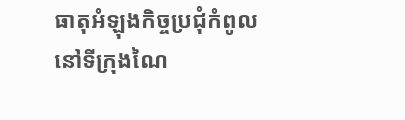ធាតុអំឡុងកិច្ចប្រជុំកំពូលនៅទីក្រុងណៃ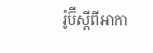រ៉ូប៊ីស្តីពីអាកា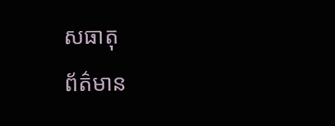សធាតុ
ព័ត៌មាន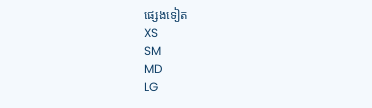ផ្សេងទៀត
XS
SM
MD
LG